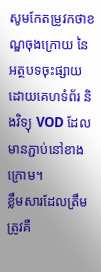សូមកែតម្រូវកថាខណ្ឌចុងក្រោយ នៃអត្ថបទចុះផ្សាយដោយគេហទំព័រ និងវិទ្យុ VOD ដែលមានភ្ជាប់នៅខាងក្រោម។
ខ្លឹមសារដែលត្រឹមត្រូវគឺ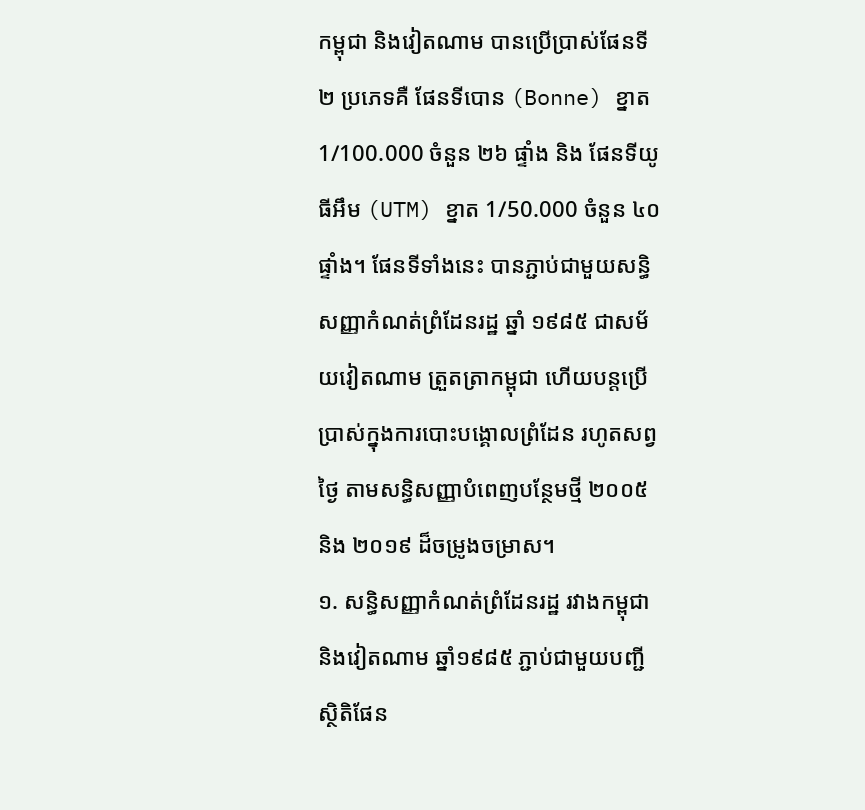កម្ពុជា និងវៀតណាម បានប្រើប្រាស់ផែនទី ២ ប្រភេទគឺ ផែនទីបោន (Bonne) ខ្នាត 1/100.000 ចំនួន ២៦ ផ្ទាំង និង ផែនទីយូធីអឹម (UTM) ខ្នាត 1/50.000 ចំនួន ៤០ ផ្ទាំង។ ផែនទីទាំងនេះ បានភ្ជាប់ជាមួយសន្ធិសញ្ញាកំណត់ព្រំដែនរដ្ឋ ឆ្នាំ ១៩៨៥ ជាសម័យវៀតណាម ត្រួតត្រាកម្ពុជា ហើយបន្តប្រើប្រាស់ក្នុងការបោះបង្គោលព្រំដែន រហូតសព្វថ្ងៃ តាមសន្ធិសញ្ញាបំពេញបន្ថែមថ្មី ២០០៥ និង ២០១៩ ដ៏ចម្រូងចម្រាស។
១. សន្ធិសញ្ញាកំណត់ព្រំដែនរដ្ឋ រវាងកម្ពុជា និងវៀតណាម ឆ្នាំ១៩៨៥ ភ្ជាប់ជាមួយបញ្ជីស្ថិតិផែន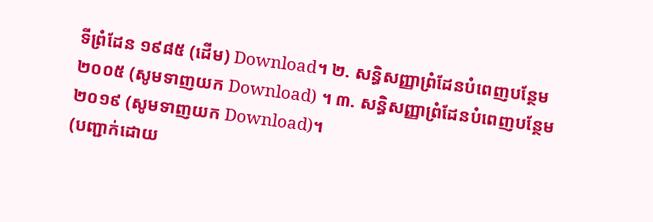ទីព្រំដែន ១៩៨៥ (ដើម) Download។ ២. សន្ធិសញ្ញាព្រំដែនបំពេញបន្ថែម ២០០៥ (សូមទាញយក Download) ។ ៣. សន្ធិសញ្ញាព្រំដែនបំពេញបន្ថែម ២០១៩ (សូមទាញយក Download)។
(បញ្ជាក់ដោយ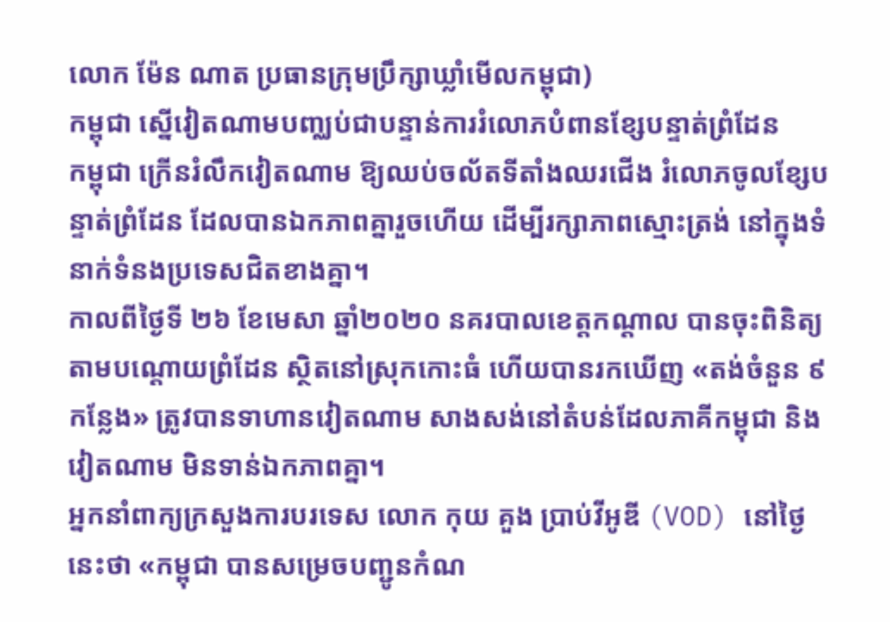លោក ម៉ែន ណាត ប្រធានក្រុមប្រឹក្សាឃ្លាំមើលកម្ពុជា)
កម្ពុជា ស្នើវៀតណាមបញ្ឈប់ជាបន្ទាន់ការរំលោភបំពានខ្សែបន្ទាត់ព្រំដែន
កម្ពុជា ក្រើនរំលឹកវៀតណាម ឱ្យឈប់ចល័តទីតាំងឈរជើង រំលោភចូលខ្សែបន្ទាត់ព្រំដែន ដែលបានឯកភាពគ្នារួចហើយ ដើម្បីរក្សាភាពស្មោះត្រង់ នៅក្នុងទំនាក់ទំនងប្រទេសជិតខាងគ្នា។
កាលពីថ្ងៃទី ២៦ ខែមេសា ឆ្នាំ២០២០ នគរបាលខេត្តកណ្ដាល បានចុះពិនិត្យតាមបណ្ដោយព្រំដែន ស្ថិតនៅស្រុកកោះធំ ហើយបានរកឃើញ «តង់ចំនួន ៩ កន្លែង» ត្រូវបានទាហានវៀតណាម សាងសង់នៅតំបន់ដែលភាគីកម្ពុជា និងវៀតណាម មិនទាន់ឯកភាពគ្នា។
អ្នកនាំពាក្យក្រសួងការបរទេស លោក កុយ គួង ប្រាប់វីអូឌី (VOD) នៅថ្ងៃនេះថា «កម្ពុជា បានសម្រេចបញ្ជូនកំណ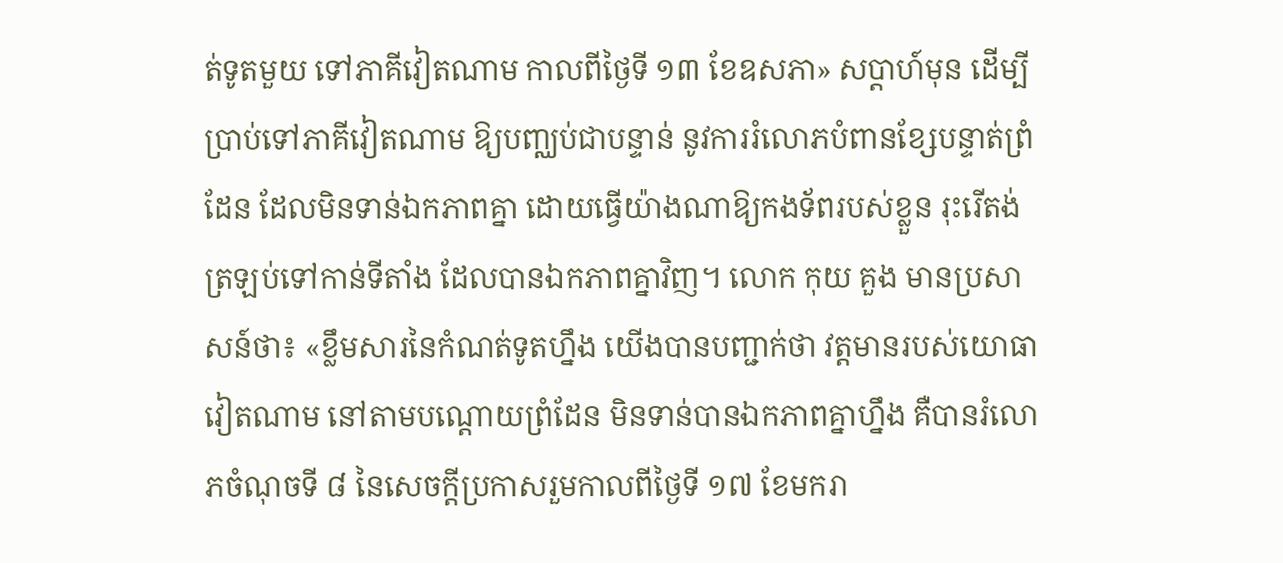ត់ទូតមួយ ទៅភាគីវៀតណាម កាលពីថ្ងៃទី ១៣ ខែឧសភា» សប្ដាហ៍មុន ដើម្បីប្រាប់ទៅភាគីវៀតណាម ឱ្យបញ្ឈប់ជាបន្ទាន់ នូវការរំលោភបំពានខ្សែបន្ទាត់ព្រំដែន ដែលមិនទាន់ឯកភាពគ្នា ដោយធ្វើយ៉ាងណាឱ្យកងទ័ពរបស់ខ្លួន រុះរើតង់ត្រឡប់ទៅកាន់ទីតាំង ដែលបានឯកភាពគ្នាវិញ។ លោក កុយ គួង មានប្រសាសន៍ថា៖ «ខ្លឹមសារនៃកំណត់ទូតហ្នឹង យើងបានបញ្ជាក់ថា វត្តមានរបស់យោធាវៀតណាម នៅតាមបណ្ដោយព្រំដែន មិនទាន់បានឯកភាពគ្នាហ្នឹង គឺបានរំលោភចំណុចទី ៨ នៃសេចក្ដីប្រកាសរួមកាលពីថ្ងៃទី ១៧ ខែមករា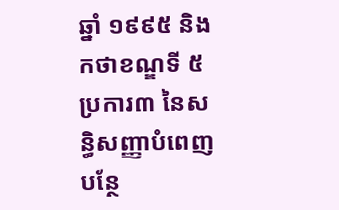ឆ្នាំ ១៩៩៥ និងកថាខណ្ឌទី ៥ ប្រការ៣ នៃសន្ធិសញ្ញាបំពេញបន្ថែ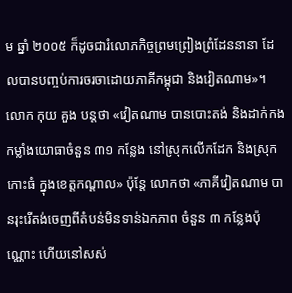ម ឆ្នាំ ២០០៥ ក៏ដូចជារំលោភកិច្ចព្រមព្រៀងព្រំដែននានា ដែលបានបញ្ចប់ការចរចាដោយភាគីកម្ពុជា និងវៀតណាម»។
លោក កុយ គួង បន្តថា «វៀតណាម បានបោះតង់ និងដាក់កងកម្លាំងយោធាចំនួន ៣១ កន្លែង នៅស្រុកលើកដែក និងស្រុកកោះធំ ក្នុងខេត្តកណ្ដាល» ប៉ុន្តែ លោកថា «ភាគីវៀតណាម បានរុះរើតង់ចេញពីតំបន់មិនទាន់ឯកភាព ចំនួន ៣ កន្លែងប៉ុណ្ណោះ ហើយនៅសស់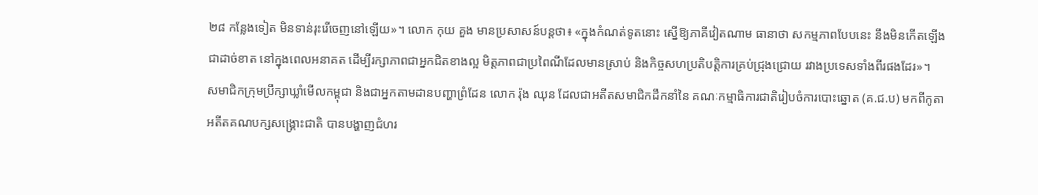២៨ កន្លែងទៀត មិនទាន់រុះរើចេញនៅឡើយ»។ លោក កុយ គួង មានប្រសាសន៍បន្តថា៖ «ក្នុងកំណត់ទូតនោះ ស្នើឱ្យភាគីវៀតណាម ធានាថា សកម្មភាពបែបនេះ នឹងមិនកើតឡើងជាដាច់ខាត នៅក្នុងពេលអនាគត ដើម្បីរក្សាភាពជាអ្នកជិតខាងល្អ មិត្តភាពជាប្រពៃណីដែលមានស្រាប់ និងកិច្ចសហប្រតិបត្តិការគ្រប់ជ្រុងជ្រោយ រវាងប្រទេសទាំងពីរផងដែរ»។
សមាជិកក្រុមប្រឹក្សាឃ្លាំមើលកម្ពុជា និងជាអ្នកតាមដានបញ្ហាព្រំដែន លោក រ៉ុង ឈុន ដែលជាអតីតសមាជិកដឹកនាំនៃ គណៈកម្មាធិការជាតិរៀបចំការបោះឆ្នោត (គ.ជ.ប) មកពីកូតាអតីតគណបក្សសង្គ្រោះជាតិ បានបង្ហាញជំហរ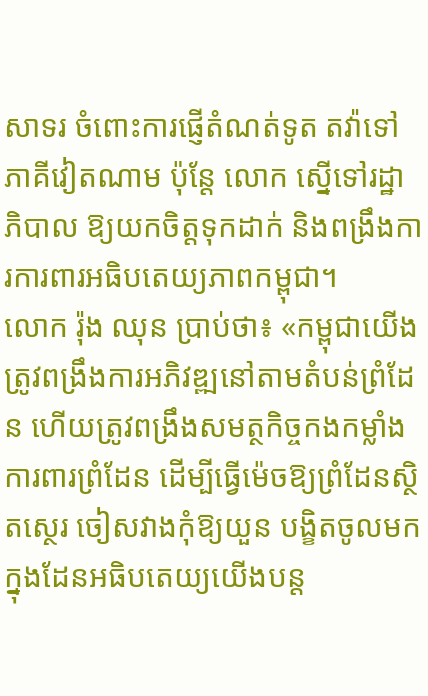សាទរ ចំពោះការផ្ញើតំណត់ទូត តវ៉ាទៅភាគីវៀតណាម ប៉ុន្តែ លោក ស្នើទៅរដ្ឋាភិបាល ឱ្យយកចិត្តទុកដាក់ និងពង្រឹងការការពារអធិបតេយ្យភាពកម្ពុជា។
លោក រ៉ុង ឈុន ប្រាប់ថា៖ «កម្ពុជាយើង ត្រូវពង្រឹងការអភិវឌ្ឍនៅតាមតំបន់ព្រំដែន ហើយត្រូវពង្រឹងសមត្ថកិច្ចកងកម្លាំងការពារព្រំដែន ដើម្បីធ្វើម៉េចឱ្យព្រំដែនសិ្ថតស្ថេរ ចៀសវាងកុំឱ្យយួន បង្ខិតចូលមកក្នុងដែនអធិបតេយ្យយើងបន្ត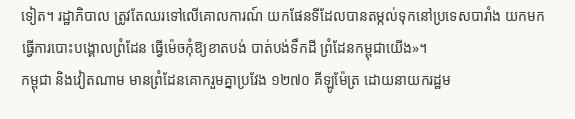ទៀត។ រដ្ឋាភិបាល ត្រូវតែឈរទៅលើគោលការណ៍ យកផែនទីដែលបានតម្កល់ទុកនៅប្រទេសបារាំង យកមកធ្វើការបោះបង្គោលព្រំដែន ធ្វើម៉េចកុំឱ្យខាតបង់ បាត់បង់ទឹកដី ព្រំដែនកម្ពុជាយើង»។
កម្ពុជា និងវៀតណាម មានព្រំដែនគោករួមគ្នាប្រវែង ១២៧០ គីឡូម៉ែត្រ ដោយនាយករដ្ឋម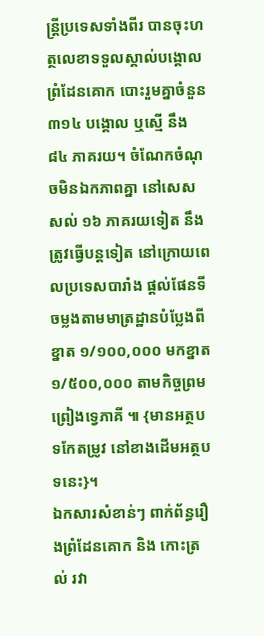ន្រ្តីប្រទេសទាំងពីរ បានចុះហត្ថលេខាទទួលស្គាល់បង្គោលព្រំដែនគោក បោះរួមគ្នាចំនួន ៣១៤ បង្គោល ឬស្មើ នឹង ៨៤ ភាគរយ។ ចំណែកចំណុចមិនឯកភាពគ្នា នៅសេសសល់ ១៦ ភាគរយទៀត នឹងត្រូវធ្វើបន្តទៀត នៅក្រោយពេលប្រទេសបារាំង ផ្តល់ផែនទីចម្លងតាមមាត្រដ្ឋានបំប្លែងពីខ្នាត ១/១០០,០០០ មកខ្នាត ១/៥០០,០០០ តាមកិច្ចព្រមព្រៀងទ្វេភាគី ៕ {មានអត្ថបទកែតម្រូវ នៅខាងដើមអត្ថបទនេះ}។
ឯកសារសំខាន់ៗ ពាក់ព័ន្ធរឿងព្រំដែនគោក និង កោះត្រល់ រវា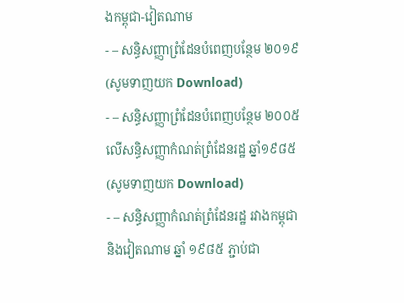ងកម្ពុជា-វៀតណាម
- – សន្ធិសញ្ញាព្រំដែនបំពេញបន្ថែម ២០១៩ (សូមទាញយក Download)
- – សន្ធិសញ្ញាព្រំដែនបំពេញបន្ថែម ២០០៥ លើសន្ធិសញ្ញាកំណត់ព្រំដែនរដ្ឋ ឆ្នាំ១៩៨៥ (សូមទាញយក Download)
- – សន្ធិសញ្ញាកំណត់ព្រំដែនរដ្ឋ រវាងកម្ពុជា និងវៀតណាម ឆ្នាំ ១៩៨៥ ភ្ជាប់ជា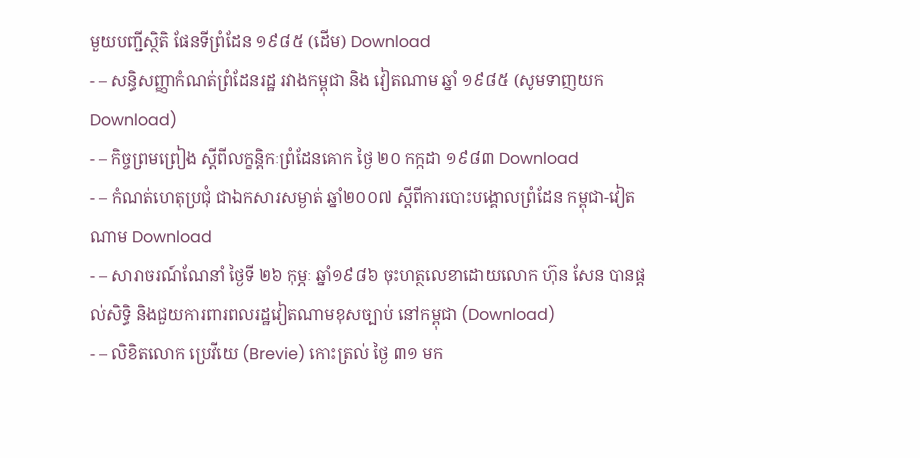មួយបញ្ជីស្ថិតិ ផែនទីព្រំដែន ១៩៨៥ (ដើម) Download
- – សន្ធិសញ្ញាកំណត់ព្រំដែនរដ្ឋ រវាងកម្ពុជា និង វៀតណាម ឆ្នាំ ១៩៨៥ (សូមទាញយក Download)
- – កិច្ចព្រមព្រៀង ស្តីពីលក្ខន្តិកៈព្រំដែនគោក ថ្ងៃ ២០ កក្កដា ១៩៨៣ Download
- – កំណត់ហេតុប្រជុំ ជាឯកសារសម្ងាត់ ឆ្នាំ២០០៧ ស្តីពីការបោះបង្គោលព្រំដែន កម្ពុជា-វៀតណាម Download
- – សារាចរណ៍ណែនាំ ថ្ងៃទី ២៦ កុម្ភៈ ឆ្នាំ១៩៨៦ ចុះហត្ថលេខាដោយលោក ហ៊ុន សែន បានផ្តល់សិទ្ធិ និងជួយការពារពលរដ្ឋវៀតណាមខុសច្បាប់ នៅកម្ពុជា (Download)
- – លិខិតលោក ប្រេវីយេ (Brevie) កោះត្រល់ ថ្ងៃ ៣១ មក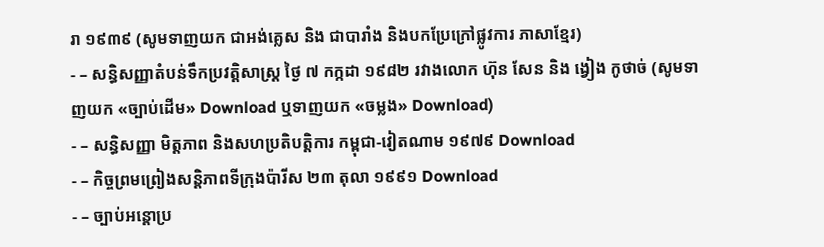រា ១៩៣៩ (សូមទាញយក ជាអង់គ្លេស និង ជាបារាំង និងបកប្រែក្រៅផ្លូវការ ភាសាខ្មែរ)
- – សន្ធិសញ្ញាតំបន់ទឹកប្រវត្តិសាស្រ្ត ថ្ងៃ ៧ កក្កដា ១៩៨២ រវាងលោក ហ៊ុន សែន និង ង្វៀង កូថាច់ (សូមទាញយក «ច្បាប់ដើម» Download ឬទាញយក «ចម្លង» Download)
- – សន្ធិសញ្ញា មិត្តភាព និងសហប្រតិបត្តិការ កម្ពុជា-វៀតណាម ១៩៧៩ Download
- – កិច្ចព្រមព្រៀងសន្តិភាពទីក្រុងប៉ារីស ២៣ តុលា ១៩៩១ Download
- – ច្បាប់អន្តោប្រ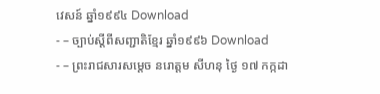វេសន៍ ឆ្នាំ១៩៩៤ Download
- – ច្បាប់ស្តីពីសញ្ជាតិខ្មែរ ឆ្នាំ១៩៩៦ Download
- – ព្រះរាជសារសម្តេច នរោត្តម សីហនុ ថ្ងៃ ១៧ កក្កដា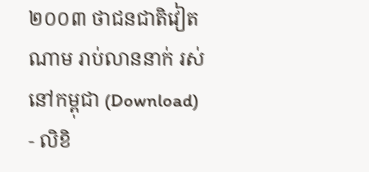២០០៣ ថាជនជាតិវៀតណាម រាប់លាននាក់ រស់នៅកម្ពុជា (Download)
- លិខិ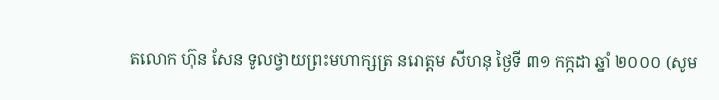តលោក ហ៊ុន សែន ទូលថ្វាយព្រះមហាក្សត្រ នរោត្តម សីហនុ ថ្ងៃទី ៣១ កក្កដា ឆ្នាំ ២០០០ (សូម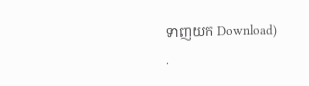ទាញយក Download)
.